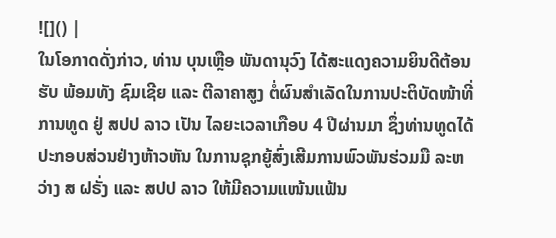![]() |
ໃນໂອກາດດັ່ງກ່າວ, ທ່ານ ບຸນເຫຼືອ ພັນດານຸວົງ ໄດ້ສະແດງຄວາມຍິນດີຕ້ອນຮັບ ພ້ອມທັງ ຊົມເຊີຍ ແລະ ຕີລາຄາສູງ ຕໍ່ຜົນສໍາເລັດໃນການປະຕິບັດໜ້າທີ່ການທູດ ຢູ່ ສປປ ລາວ ເປັນ ໄລຍະເວລາເກືອບ 4 ປີຜ່ານມາ ຊຶ່ງທ່ານທູດໄດ້ປະກອບສ່ວນຢ່າງຫ້າວຫັນ ໃນການຊຸກຍູ້ສົ່ງເສີມການພົວພັນຮ່ວມມື ລະຫວ່າງ ສ ຝຣັ່ງ ແລະ ສປປ ລາວ ໃຫ້ມີຄວາມແໜ້ນແຟ້ນ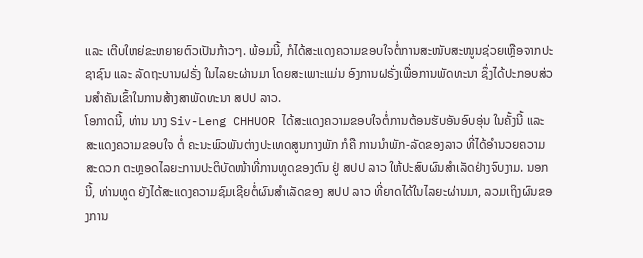ແລະ ເຕີບໃຫຍ່ຂະຫຍາຍຕົວເປັນກ້າວໆ. ພ້ອມນີ້, ກໍໄດ້ສະແດງຄວາມຂອບໃຈຕໍ່ການສະໜັບສະໜູນຊ່ວຍເຫຼືອຈາກປະຊາຊົນ ແລະ ລັດຖະບານຝຣັ່ງ ໃນໄລຍະຜ່ານມາ ໂດຍສະເພາະແມ່ນ ອົງການຝຣັ່ງເພື່ອການພັດທະນາ ຊຶ່ງໄດ້ປະກອບສ່ວນສຳຄັນເຂົ້າໃນການສ້າງສາພັດທະນາ ສປປ ລາວ.
ໂອກາດນີ້, ທ່ານ ນາງ Siv-Leng CHHUOR ໄດ້ສະແດງຄວາມຂອບໃຈຕໍ່ການຕ້ອນຮັບອັນອົບອຸ່ນ ໃນຄັ້ງນີ້ ແລະ ສະແດງຄວາມຂອບໃຈ ຕໍ່ ຄະນະພົວພັນຕ່າງປະເທດສູນກາງພັກ ກໍຄື ການນໍາພັກ-ລັດຂອງລາວ ທີ່ໄດ້ອໍານວຍຄວາມສະດວກ ຕະຫຼອດໄລຍະການປະຕິບັດໜ້າທີ່ການທູດຂອງຕົນ ຢູ່ ສປປ ລາວ ໃຫ້ປະສົບຜົນສໍາເລັດຢ່າງຈົບງາມ. ນອກນີ້, ທ່ານທູດ ຍັງໄດ້ສະແດງຄວາມຊົມເຊີຍຕໍ່ຜົນສຳເລັດຂອງ ສປປ ລາວ ທີ່ຍາດໄດ້ໃນໄລຍະຜ່ານມາ, ລວມເຖິງຜົນຂອງການ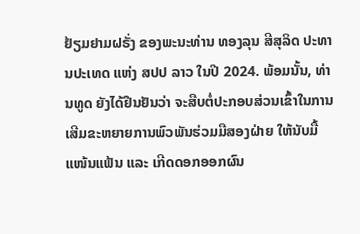ຢ້ຽມຢາມຝຣັ່ງ ຂອງພະນະທ່ານ ທອງລຸນ ສີສຸລິດ ປະທານປະເທດ ແຫ່ງ ສປປ ລາວ ໃນປີ 2024. ພ້ອມນັ້ນ, ທ່ານທູດ ຍັງໄດ້ຢືນຢັນວ່າ ຈະສືບຕໍ່ປະກອບສ່ວນເຂົ້າໃນການເສີມຂະຫຍາຍການພົວພັນຮ່ວມມືສອງຝ່າຍ ໃຫ້ນັບມື້ແໜ້ນແຟ້ນ ແລະ ເກີດດອກອອກຜົນ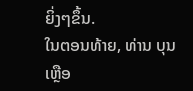ຍິ່ງໆຂຶ້ນ.
ໃນຕອນທ້າຍ, ທ່ານ ບຸນເຫຼືອ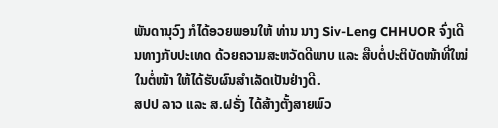ພັນດານຸວົງ ກໍໄດ້ອວຍພອນໃຫ້ ທ່ານ ນາງ Siv-Leng CHHUOR ຈົ່ງເດີນທາງກັບປະເທດ ດ້ວຍຄວາມສະຫວັດດີພາບ ແລະ ສືບຕໍ່ປະຕິບັດໜ້າທີ່ໃໝ່ໃນຕໍ່ໜ້າ ໃຫ້ໄດ້ຮັບຜົນສໍາເລັດເປັນຢ່າງດີ.
ສປປ ລາວ ແລະ ສ.ຝຣັ່ງ ໄດ້ສ້າງຕັ້ງສາຍພົວ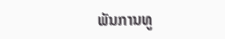ພັນການທູ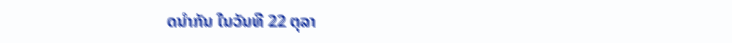ດນໍາກັນ ໃນວັນທີ 22 ຕຸລາ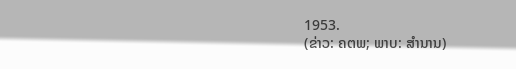1953.
(ຂ່າວ: ຄຕພ; ພາບ: ສຳນານ)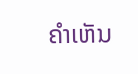ຄໍາເຫັນ